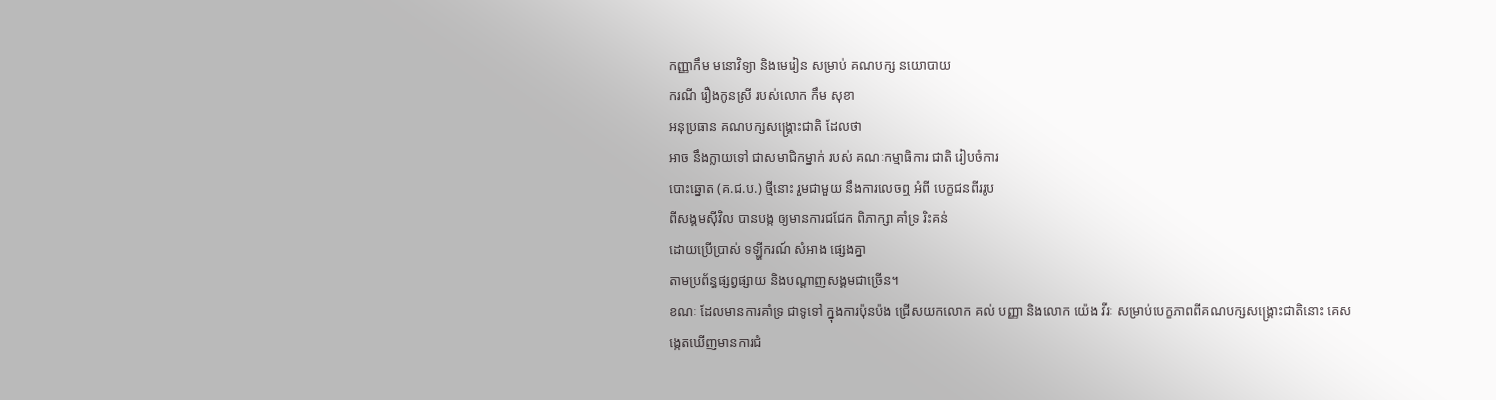កញ្ញាកឹម មនោវិទ្យា និងមេរៀន សម្រាប់ គណបក្ស នយោបាយ
ករណី រឿងកូនស្រី របស់លោក កឹម សុខា
អនុប្រធាន គណបក្សសង្គ្រោះជាតិ ដែលថា
អាច នឹងក្លាយទៅ ជាសមាជិកម្នាក់ របស់ គណៈកម្មាធិការ ជាតិ រៀបចំការ
បោះឆ្នោត (គ.ជ.ប.) ថ្មីនោះ រួមជាមួយ នឹងការលេចឮ អំពី បេក្ខជនពីររូប
ពីសង្គមស៊ីវិល បានបង្ក ឲ្យមានការជជែក ពិភាក្សា គាំទ្រ រិះគន់
ដោយប្រើប្រាស់ ទឡ្ហីករណ៍ សំអាង ផ្សេងគ្នា
តាមប្រព័ន្ធផ្សព្វផ្សាយ និងបណ្តាញសង្គមជាច្រើន។
ខណៈ ដែលមានការគាំទ្រ ជាទូទៅ ក្នុងការប៉ុនប៉ង ជ្រើសយកលោក គល់ បញ្ញា និងលោក យ៉េង វីរៈ សម្រាប់បេក្ខភាពពីគណបក្សសង្គ្រោះជាតិនោះ គេសង្កេតឃើញមានការជំ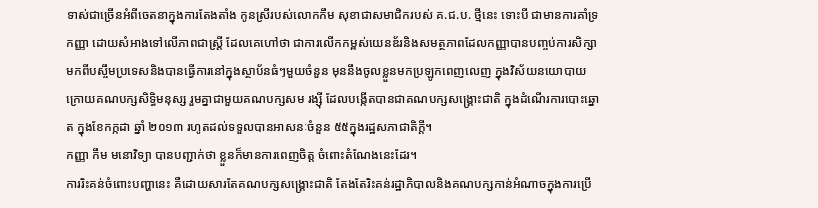ទាស់ជាច្រើនអំពីចេតនាក្នុងការតែងតាំង កូនស្រីរបស់លោកកឹម សុខាជាសមាជិករបស់ គ.ជ.ប. ថ្មីនេះ ទោះបី ជាមានការគាំទ្រកញ្ញា ដោយសំអាងទៅលើភាពជាស្រ្តី ដែលគេហៅថា ជាការលើកកម្ពស់យេនឌ័រនិងសមត្ថភាពដែលកញ្ញាបានបញ្ចប់ការសិក្សា មកពីបស្ចឹមប្រទេសនិងបានធ្វើការនៅក្នុងស្ថាប័នធំៗមួយចំនួន មុននឹងចូលខ្លួនមកប្រឡូកពេញលេញ ក្នុងវិស័យនយោបាយ ក្រោយគណបក្សសិទ្ធិមនុស្ស រួមគ្នាជាមួយគណបក្សសម រង្ស៊ី ដែលបង្កើតបានជាគណបក្សសង្គ្រោះជាតិ ក្នុងដំណើរការបោះឆ្នោត ក្នុងខែកក្កដា ឆ្នាំ ២០១៣ រហូតដល់ទទួលបានអាសនៈចំនួន ៥៥ក្នុងរដ្ឋសភាជាតិក្តី។
កញ្ញា កឹម មនោវិទ្យា បានបញ្ជាក់ថា ខ្លួនក៏មានការពេញចិត្ត ចំពោះតំណែងនេះដែរ។
ការរិះគន់ចំពោះបញ្ហានេះ គឺដោយសារតែគណបក្សសង្គ្រោះជាតិ តែងតែរិះគន់រដ្ឋាភិបាលនិងគណបក្សកាន់អំណាចក្នុងការប្រើ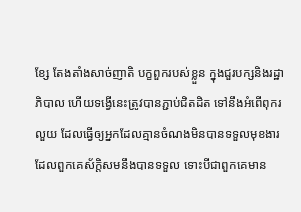ខ្សែ តែងតាំងសាច់ញាតិ បក្ខពួករបស់ខ្លួន ក្នុងជួរបក្សនិងរដ្ឋាភិបាល ហើយទង្វើនេះត្រូវបានភ្ជាប់ជិតដិត ទៅនឹងអំពើពុករលួយ ដែលធ្វើឲ្យអ្នកដែលគ្មានចំណងមិនបានទទួលមុខងារ ដែលពួកគេស័ក្តិសមនឹងបានទទួល ទោះបីជាពួកគេមាន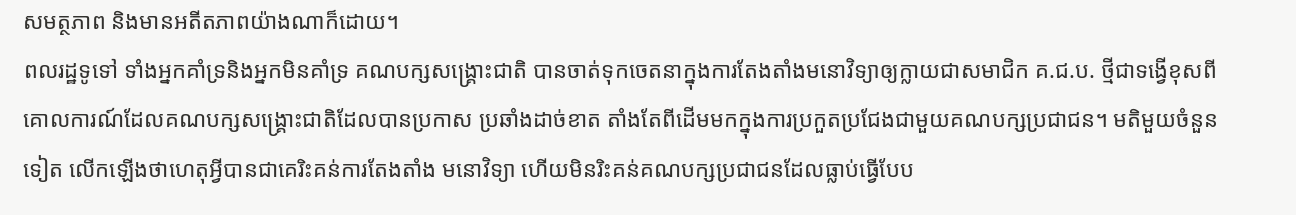សមត្ថភាព និងមានអតីតភាពយ៉ាងណាក៏ដោយ។
ពលរដ្ឋទូទៅ ទាំងអ្នកគាំទ្រនិងអ្នកមិនគាំទ្រ គណបក្សសង្គ្រោះជាតិ បានចាត់ទុកចេតនាក្នុងការតែងតាំងមនោវិទ្យាឲ្យក្លាយជាសមាជិក គ.ជ.ប. ថ្មីជាទង្វើខុសពីគោលការណ៍ដែលគណបក្សសង្គ្រោះជាតិដែលបានប្រកាស ប្រឆាំងដាច់ខាត តាំងតែពីដើមមកក្នុងការប្រកួតប្រជែងជាមួយគណបក្សប្រជាជន។ មតិមួយចំនួនទៀត លើកឡើងថាហេតុអ្វីបានជាគេរិះគន់ការតែងតាំង មនោវិទ្យា ហើយមិនរិះគន់គណបក្សប្រជាជនដែលធ្លាប់ធ្វើបែប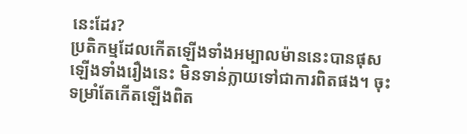នេះដែរ?
ប្រតិកម្មដែលកើតឡើងទាំងអម្បាលម៉ាននេះបានផុសឡើងទាំងរឿងនេះ មិនទាន់ក្លាយទៅជាការពិតផង។ ចុះទម្រាំតែកើតឡើងពិត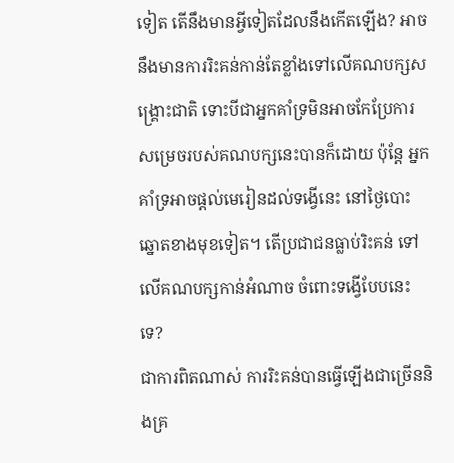ទៀត តើនឹងមានអ្វីទៀតដែលនឹងកើតឡើង? អាចនឹងមានការរិះគន់កាន់តែខ្លាំងទៅលើគណបក្សសង្គ្រោះជាតិ ទោះបីជាអ្នកគាំទ្រមិនអាចកែប្រែការសម្រេចរបស់គណបក្សនេះបានក៏ដោយ ប៉ុន្តែ អ្នកគាំទ្រអាចផ្តល់មេរៀនដល់ទង្វើនេះ នៅថ្ងៃបោះឆ្នោតខាងមុខទៀត។ តើប្រជាជនធ្លាប់រិះគន់ ទៅលើគណបក្សកាន់អំណាច ចំពោះទង្វើបែបនេះទេ?
ជាការពិតណាស់ ការរិះគន់បានធ្វើឡើងជាច្រើននិងគ្រ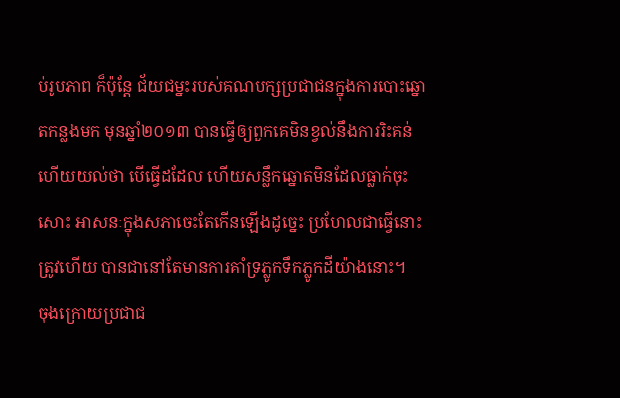ប់រូបភាព ក៏ប៉ុន្តែ ជ័យជម្នះរបស់គណបក្សប្រជាជនក្នុងការបោះឆ្នោតកន្លងមក មុនឆ្នាំ២០១៣ បានធ្វើឲ្យពួកគេមិនខ្វល់នឹងការរិះគន់ ហើយយល់ថា បើធ្វើដដែល ហើយសន្លឹកឆ្នោតមិនដែលធ្លាក់ចុះសោះ អាសនៈក្នុងសភាចេះតែកើនឡើងដូច្នេះ ប្រហែលជាធ្វើនោះត្រូវហើយ បានជានៅតែមានការគាំទ្រភ្លូកទឹកភ្លូកដីយ៉ាងនោះ។
ចុងក្រោយប្រជាជ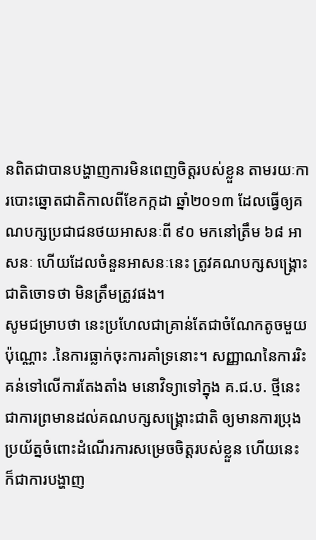នពិតជាបានបង្ហាញការមិនពេញចិត្តរបស់ខ្លួន តាមរយៈការបោះឆ្នោតជាតិកាលពីខែកក្កដា ឆ្នាំ២០១៣ ដែលធ្វើឲ្យគណបក្សប្រជាជនថយអាសនៈពី ៩០ មកនៅត្រឹម ៦៨ អាសនៈ ហើយដែលចំនួនអាសនៈនេះ ត្រូវគណបក្សសង្គ្រោះជាតិចោទថា មិនត្រឹមត្រូវផង។
សូមជម្រាបថា នេះប្រហែលជាគ្រាន់តែជាចំណែកតូចមួយប៉ុណ្ណោះ .នៃការធ្លាក់ចុះការគាំទ្រនោះ។ សញ្ញាណនៃការរិះគន់ទៅលើការតែងតាំង មនោវិទ្យាទៅក្នុង គ.ជ.ប. ថ្មីនេះ ជាការព្រមានដល់គណបក្សសង្គ្រោះជាតិ ឲ្យមានការប្រុងប្រយ័ត្នចំពោះដំណើរការសម្រេចចិត្តរបស់ខ្លួន ហើយនេះ ក៏ជាការបង្ហាញ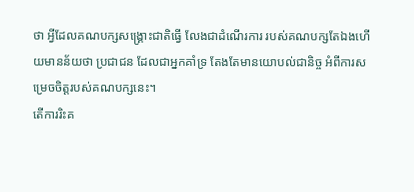ថា អ្វីដែលគណបក្សសង្គ្រោះជាតិធ្វើ លែងជាដំណើរការ របស់គណបក្សតែឯងហើយមានន័យថា ប្រជាជន ដែលជាអ្នកគាំទ្រ តែងតែមានយោបល់ជានិច្ច អំពីការសម្រេចចិត្តរបស់គណបក្សនេះ។
តើការរិះគ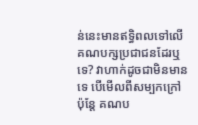ន់នេះមានឥទ្ធិពលទៅលើគណបក្សប្រជាជនដែរឬទេ? វាហាក់ដូចជាមិនមានទេ បើមើលពីសម្បកក្រៅ ប៉ុន្តែ គណប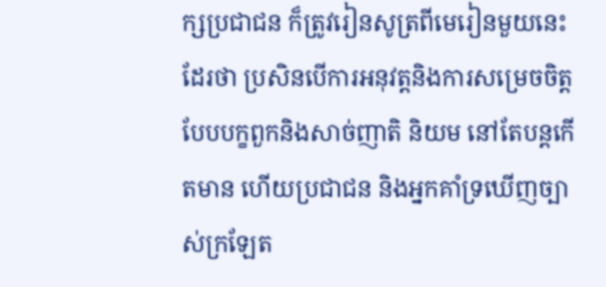ក្សប្រជាជន ក៏ត្រូវរៀនសូត្រពីមេរៀនមួយនេះដែរថា ប្រសិនបើការអនុវត្តនិងការសម្រេចចិត្តបែបបក្ខពួកនិងសាច់ញាតិ និយម នៅតែបន្តកើតមាន ហើយប្រជាជន និងអ្នកគាំទ្រឃើញច្បាស់ក្រឡែត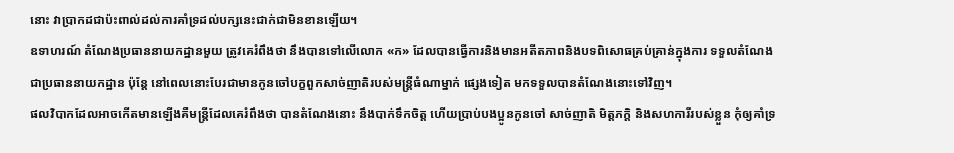នោះ វាប្រាកដជាប៉ះពាល់ដល់ការគាំទ្រដល់បក្សនេះជាក់ជាមិនខានឡើយ។
ឧទាហរណ៍ តំណែងប្រធាននាយកដ្ឋានមួយ ត្រូវគេរំពឹងថា នឹងបានទៅលើលោក «ក» ដែលបានធ្វើការនិងមានអតីតភាពនិងបទពិសោធគ្រប់គ្រាន់ក្នុងការ ទទួលតំណែងជាប្រធាននាយកដ្ឋាន ប៉ុន្តែ នៅពេលនោះបែរជាមានកូនចៅបក្ខពួកសាច់ញាតិរបស់មន្ត្រីធំណាម្នាក់ ផ្សេងទៀត មកទទួលបានតំណែងនោះទៅវិញ។
ផលវិបាកដែលអាចកើតមានឡើងគឺមន្ត្រីដែលគេរំពឹងថា បានតំណែងនោះ នឹងបាក់ទឹកចិត្ត ហើយប្រាប់បងប្អូនកូនចៅ សាច់ញាតិ មិត្តភក្តិ និងសហការីរបស់ខ្លួន កុំឲ្យគាំទ្រ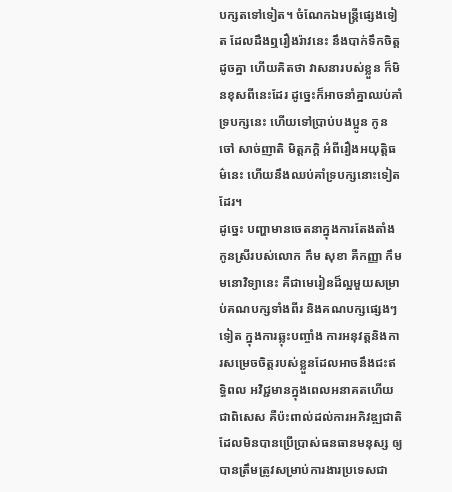បក្សតទៅទៀត។ ចំណែកឯមន្ត្រីផ្សេងទៀត ដែលដឹងឮរឿងរ៉ាវនេះ នឹងបាក់ទឹកចិត្តដូចគ្នា ហើយគិតថា វាសនារបស់ខ្លួន ក៏មិនខុសពីនេះដែរ ដូច្នេះក៏អាចនាំគ្នាឈប់គាំទ្របក្សនេះ ហើយទៅប្រាប់បងប្អូន កូនចៅ សាច់ញាតិ មិត្តភក្តិ អំពីរឿងអយុត្តិធម៌នេះ ហើយនឹងឈប់គាំទ្របក្សនោះទៀតដែរ។
ដូច្នេះ បញ្ហាមានចេតនាក្នុងការតែងតាំងកូនស្រីរបស់លោក កឹម សុខា គឺកញ្ញា កឹម មនោវិទ្យានេះ គឺជាមេរៀនដ៏ល្អមួយសម្រាប់គណបក្សទាំងពីរ និងគណបក្សផ្សេងៗទៀត ក្នុងការឆ្លុះបញ្ចាំង ការអនុវត្តនិងការសម្រេចចិត្តរបស់ខ្លួនដែលអាចនឹងជះឥទ្ធិពល អវិជ្ជមានក្នុងពេលអនាគតហើយជាពិសេស គឺប៉ះពាល់ដល់ការអភិវឌ្ឍជាតិដែលមិនបានប្រើប្រាស់ធនធានមនុស្ស ឲ្យបានត្រឹមត្រូវសម្រាប់ការងារប្រទេសជា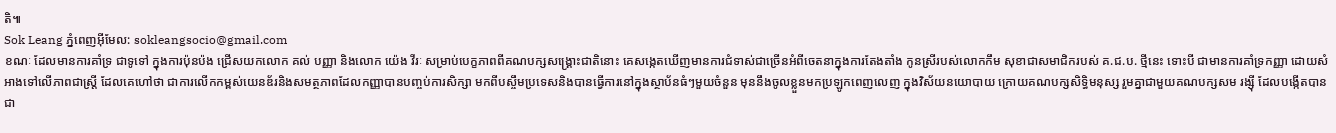តិ៕
Sok Leang ភ្នំពេញអ៊ីមែល: sokleangsocio@gmail.com
ខណៈ ដែលមានការគាំទ្រ ជាទូទៅ ក្នុងការប៉ុនប៉ង ជ្រើសយកលោក គល់ បញ្ញា និងលោក យ៉េង វីរៈ សម្រាប់បេក្ខភាពពីគណបក្សសង្គ្រោះជាតិនោះ គេសង្កេតឃើញមានការជំទាស់ជាច្រើនអំពីចេតនាក្នុងការតែងតាំង កូនស្រីរបស់លោកកឹម សុខាជាសមាជិករបស់ គ.ជ.ប. ថ្មីនេះ ទោះបី ជាមានការគាំទ្រកញ្ញា ដោយសំអាងទៅលើភាពជាស្រ្តី ដែលគេហៅថា ជាការលើកកម្ពស់យេនឌ័រនិងសមត្ថភាពដែលកញ្ញាបានបញ្ចប់ការសិក្សា មកពីបស្ចឹមប្រទេសនិងបានធ្វើការនៅក្នុងស្ថាប័នធំៗមួយចំនួន មុននឹងចូលខ្លួនមកប្រឡូកពេញលេញ ក្នុងវិស័យនយោបាយ ក្រោយគណបក្សសិទ្ធិមនុស្ស រួមគ្នាជាមួយគណបក្សសម រង្ស៊ី ដែលបង្កើតបានជា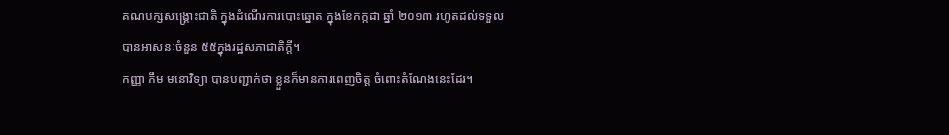គណបក្សសង្គ្រោះជាតិ ក្នុងដំណើរការបោះឆ្នោត ក្នុងខែកក្កដា ឆ្នាំ ២០១៣ រហូតដល់ទទួលបានអាសនៈចំនួន ៥៥ក្នុងរដ្ឋសភាជាតិក្តី។
កញ្ញា កឹម មនោវិទ្យា បានបញ្ជាក់ថា ខ្លួនក៏មានការពេញចិត្ត ចំពោះតំណែងនេះដែរ។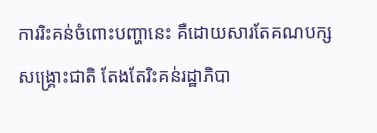ការរិះគន់ចំពោះបញ្ហានេះ គឺដោយសារតែគណបក្សសង្គ្រោះជាតិ តែងតែរិះគន់រដ្ឋាភិបា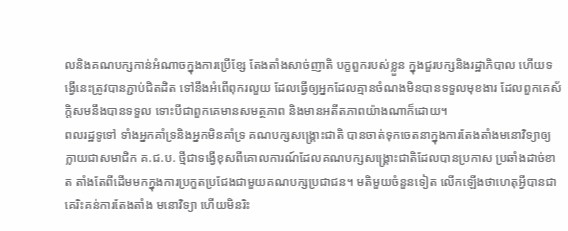លនិងគណបក្សកាន់អំណាចក្នុងការប្រើខ្សែ តែងតាំងសាច់ញាតិ បក្ខពួករបស់ខ្លួន ក្នុងជួរបក្សនិងរដ្ឋាភិបាល ហើយទង្វើនេះត្រូវបានភ្ជាប់ជិតដិត ទៅនឹងអំពើពុករលួយ ដែលធ្វើឲ្យអ្នកដែលគ្មានចំណងមិនបានទទួលមុខងារ ដែលពួកគេស័ក្តិសមនឹងបានទទួល ទោះបីជាពួកគេមានសមត្ថភាព និងមានអតីតភាពយ៉ាងណាក៏ដោយ។
ពលរដ្ឋទូទៅ ទាំងអ្នកគាំទ្រនិងអ្នកមិនគាំទ្រ គណបក្សសង្គ្រោះជាតិ បានចាត់ទុកចេតនាក្នុងការតែងតាំងមនោវិទ្យាឲ្យក្លាយជាសមាជិក គ.ជ.ប. ថ្មីជាទង្វើខុសពីគោលការណ៍ដែលគណបក្សសង្គ្រោះជាតិដែលបានប្រកាស ប្រឆាំងដាច់ខាត តាំងតែពីដើមមកក្នុងការប្រកួតប្រជែងជាមួយគណបក្សប្រជាជន។ មតិមួយចំនួនទៀត លើកឡើងថាហេតុអ្វីបានជាគេរិះគន់ការតែងតាំង មនោវិទ្យា ហើយមិនរិះ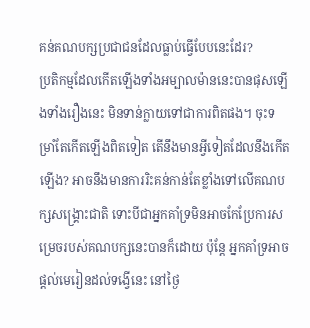គន់គណបក្សប្រជាជនដែលធ្លាប់ធ្វើបែបនេះដែរ?
ប្រតិកម្មដែលកើតឡើងទាំងអម្បាលម៉ាននេះបានផុសឡើងទាំងរឿងនេះ មិនទាន់ក្លាយទៅជាការពិតផង។ ចុះទម្រាំតែកើតឡើងពិតទៀត តើនឹងមានអ្វីទៀតដែលនឹងកើតឡើង? អាចនឹងមានការរិះគន់កាន់តែខ្លាំងទៅលើគណបក្សសង្គ្រោះជាតិ ទោះបីជាអ្នកគាំទ្រមិនអាចកែប្រែការសម្រេចរបស់គណបក្សនេះបានក៏ដោយ ប៉ុន្តែ អ្នកគាំទ្រអាចផ្តល់មេរៀនដល់ទង្វើនេះ នៅថ្ងៃ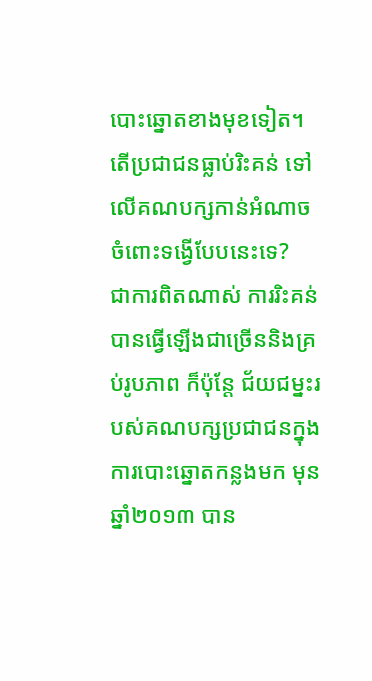បោះឆ្នោតខាងមុខទៀត។ តើប្រជាជនធ្លាប់រិះគន់ ទៅលើគណបក្សកាន់អំណាច ចំពោះទង្វើបែបនេះទេ?
ជាការពិតណាស់ ការរិះគន់បានធ្វើឡើងជាច្រើននិងគ្រប់រូបភាព ក៏ប៉ុន្តែ ជ័យជម្នះរបស់គណបក្សប្រជាជនក្នុងការបោះឆ្នោតកន្លងមក មុនឆ្នាំ២០១៣ បាន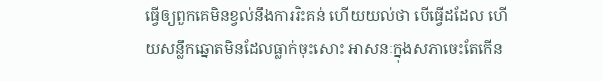ធ្វើឲ្យពួកគេមិនខ្វល់នឹងការរិះគន់ ហើយយល់ថា បើធ្វើដដែល ហើយសន្លឹកឆ្នោតមិនដែលធ្លាក់ចុះសោះ អាសនៈក្នុងសភាចេះតែកើន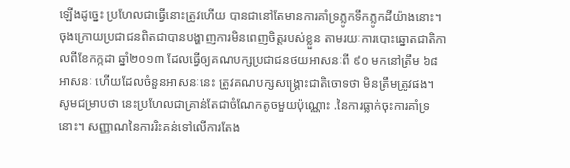ឡើងដូច្នេះ ប្រហែលជាធ្វើនោះត្រូវហើយ បានជានៅតែមានការគាំទ្រភ្លូកទឹកភ្លូកដីយ៉ាងនោះ។
ចុងក្រោយប្រជាជនពិតជាបានបង្ហាញការមិនពេញចិត្តរបស់ខ្លួន តាមរយៈការបោះឆ្នោតជាតិកាលពីខែកក្កដា ឆ្នាំ២០១៣ ដែលធ្វើឲ្យគណបក្សប្រជាជនថយអាសនៈពី ៩០ មកនៅត្រឹម ៦៨ អាសនៈ ហើយដែលចំនួនអាសនៈនេះ ត្រូវគណបក្សសង្គ្រោះជាតិចោទថា មិនត្រឹមត្រូវផង។
សូមជម្រាបថា នេះប្រហែលជាគ្រាន់តែជាចំណែកតូចមួយប៉ុណ្ណោះ .នៃការធ្លាក់ចុះការគាំទ្រនោះ។ សញ្ញាណនៃការរិះគន់ទៅលើការតែង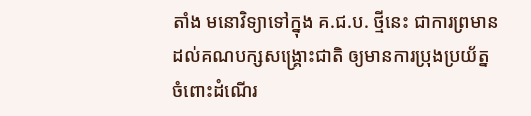តាំង មនោវិទ្យាទៅក្នុង គ.ជ.ប. ថ្មីនេះ ជាការព្រមានដល់គណបក្សសង្គ្រោះជាតិ ឲ្យមានការប្រុងប្រយ័ត្នចំពោះដំណើរ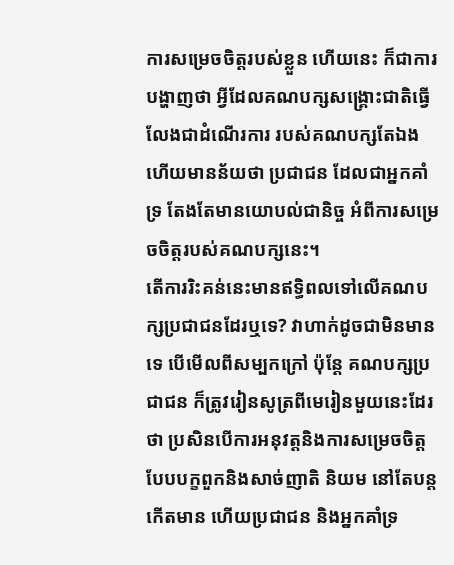ការសម្រេចចិត្តរបស់ខ្លួន ហើយនេះ ក៏ជាការបង្ហាញថា អ្វីដែលគណបក្សសង្គ្រោះជាតិធ្វើ លែងជាដំណើរការ របស់គណបក្សតែឯងហើយមានន័យថា ប្រជាជន ដែលជាអ្នកគាំទ្រ តែងតែមានយោបល់ជានិច្ច អំពីការសម្រេចចិត្តរបស់គណបក្សនេះ។
តើការរិះគន់នេះមានឥទ្ធិពលទៅលើគណបក្សប្រជាជនដែរឬទេ? វាហាក់ដូចជាមិនមានទេ បើមើលពីសម្បកក្រៅ ប៉ុន្តែ គណបក្សប្រជាជន ក៏ត្រូវរៀនសូត្រពីមេរៀនមួយនេះដែរថា ប្រសិនបើការអនុវត្តនិងការសម្រេចចិត្តបែបបក្ខពួកនិងសាច់ញាតិ និយម នៅតែបន្តកើតមាន ហើយប្រជាជន និងអ្នកគាំទ្រ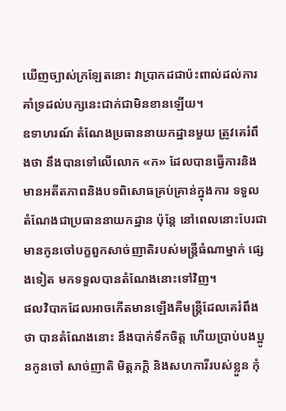ឃើញច្បាស់ក្រឡែតនោះ វាប្រាកដជាប៉ះពាល់ដល់ការគាំទ្រដល់បក្សនេះជាក់ជាមិនខានឡើយ។
ឧទាហរណ៍ តំណែងប្រធាននាយកដ្ឋានមួយ ត្រូវគេរំពឹងថា នឹងបានទៅលើលោក «ក» ដែលបានធ្វើការនិងមានអតីតភាពនិងបទពិសោធគ្រប់គ្រាន់ក្នុងការ ទទួលតំណែងជាប្រធាននាយកដ្ឋាន ប៉ុន្តែ នៅពេលនោះបែរជាមានកូនចៅបក្ខពួកសាច់ញាតិរបស់មន្ត្រីធំណាម្នាក់ ផ្សេងទៀត មកទទួលបានតំណែងនោះទៅវិញ។
ផលវិបាកដែលអាចកើតមានឡើងគឺមន្ត្រីដែលគេរំពឹងថា បានតំណែងនោះ នឹងបាក់ទឹកចិត្ត ហើយប្រាប់បងប្អូនកូនចៅ សាច់ញាតិ មិត្តភក្តិ និងសហការីរបស់ខ្លួន កុំ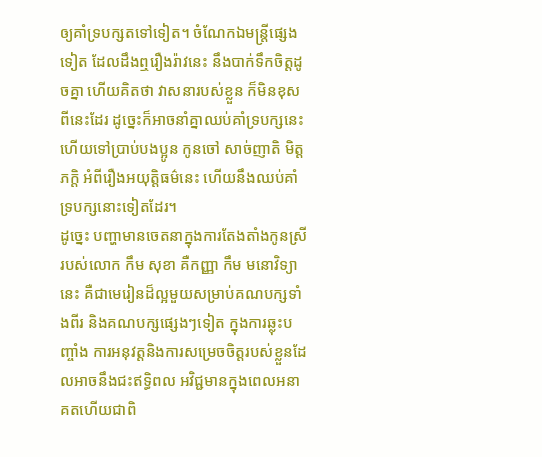ឲ្យគាំទ្របក្សតទៅទៀត។ ចំណែកឯមន្ត្រីផ្សេងទៀត ដែលដឹងឮរឿងរ៉ាវនេះ នឹងបាក់ទឹកចិត្តដូចគ្នា ហើយគិតថា វាសនារបស់ខ្លួន ក៏មិនខុសពីនេះដែរ ដូច្នេះក៏អាចនាំគ្នាឈប់គាំទ្របក្សនេះ ហើយទៅប្រាប់បងប្អូន កូនចៅ សាច់ញាតិ មិត្តភក្តិ អំពីរឿងអយុត្តិធម៌នេះ ហើយនឹងឈប់គាំទ្របក្សនោះទៀតដែរ។
ដូច្នេះ បញ្ហាមានចេតនាក្នុងការតែងតាំងកូនស្រីរបស់លោក កឹម សុខា គឺកញ្ញា កឹម មនោវិទ្យានេះ គឺជាមេរៀនដ៏ល្អមួយសម្រាប់គណបក្សទាំងពីរ និងគណបក្សផ្សេងៗទៀត ក្នុងការឆ្លុះបញ្ចាំង ការអនុវត្តនិងការសម្រេចចិត្តរបស់ខ្លួនដែលអាចនឹងជះឥទ្ធិពល អវិជ្ជមានក្នុងពេលអនាគតហើយជាពិ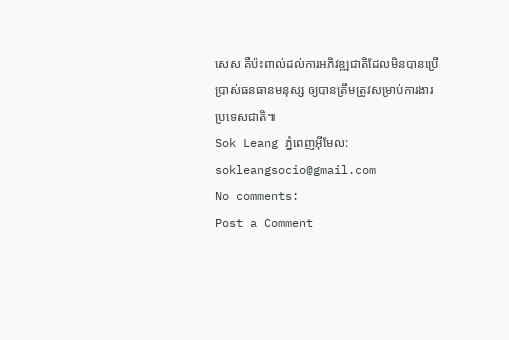សេស គឺប៉ះពាល់ដល់ការអភិវឌ្ឍជាតិដែលមិនបានប្រើប្រាស់ធនធានមនុស្ស ឲ្យបានត្រឹមត្រូវសម្រាប់ការងារប្រទេសជាតិ៕
Sok Leang ភ្នំពេញអ៊ីមែល: sokleangsocio@gmail.com
No comments:
Post a Comment